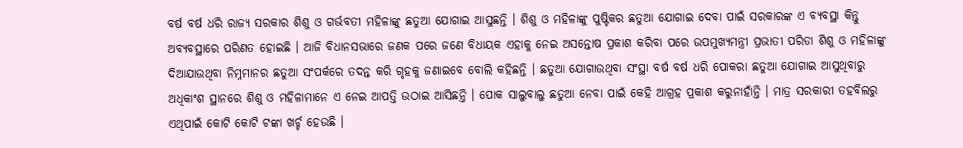ବର୍ଷ ବର୍ଷ ଧରି ରାଜ୍ୟ ସରକାର ଶିଶୁ ଓ ଗର୍ଭବତୀ ମହିଳାଙ୍କୁ ଛତୁଆ ଯୋଗାଇ ଆସୁଛନ୍ତି । ଶିଶୁ ଓ ମହିଳାଙ୍କୁ ପୁଷ୍ଟିକର ଛତୁଆ ଯୋଗାଇ ଦେବା ପାଇଁ ସରକାରଙ୍କ ଏ ବ୍ୟବସ୍ଥା କିନ୍ତୁ ଅବ୍ୟବସ୍ଥାରେ ପରିଣତ ହୋଇଛି । ଆଜି ବିଧାନସଭାରେ ଜଣକ ପରେ ଜଣେ ବିଧାୟକ ଏହାକୁ ନେଇ ଅସନ୍ତୋଷ ପ୍ରକାଶ କରିବା ପରେ ଉପମୁଖ୍ୟମନ୍ତ୍ରୀ ପ୍ରଭାତୀ ପରିଡା ଶିଶୁ ଓ ମହିଳାଙ୍କୁ ଦିଆଯାଉଥିବା ନିମ୍ନମାନର ଛତୁଆ ସଂପର୍କରେ ତଦନ୍ତ କରି ଗୃହକୁ ଜଣାଇବେ ବୋଲି କହିଛନ୍ତି । ଛତୁଆ ଯୋଗାଉଥିବା ସଂସ୍ଥା ବର୍ଷ ବର୍ଷ ଧରି ପୋକରା ଛତୁଆ ଯୋଗାଇ ଆସୁଥିବାରୁ ଅଧିକାଂଶ ସ୍ଥାନରେ ଶିଶୁ ଓ ମହିଳାମାନେ ଏ ନେଇ ଆପତ୍ତି ଉଠାଇ ଆସିଛନ୍ତି । ପୋକ ସାଲୁବାଲୁ ଛତୁଆ ନେବା ପାଇଁ କେହି ଆଗ୍ରହ ପ୍ରକାଶ କରୁନାହାଁନ୍ତି । ମାତ୍ର ସରକାରୀ ତହବିଲରୁ ଏଥିପାଇଁ କୋଟି କୋଟି ଟଙ୍କା ଖର୍ଚ୍ଚ ହେଉଛି ।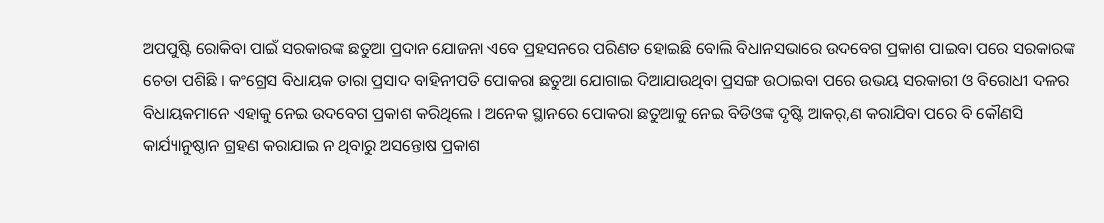ଅପପୁଷ୍ଟି ରୋକିବା ପାଇଁ ସରକାରଙ୍କ ଛତୁଆ ପ୍ରଦାନ ଯୋଜନା ଏବେ ପ୍ରହସନରେ ପରିଣତ ହୋଇଛି ବୋଲି ବିଧାନସଭାରେ ଉଦବେଗ ପ୍ରକାଶ ପାଇବା ପରେ ସରକାରଙ୍କ ଚେତା ପଶିଛି । କଂଗ୍ରେସ ବିଧାୟକ ତାରା ପ୍ରସାଦ ବାହିନୀପତି ପୋକରା ଛତୁଆ ଯୋଗାଇ ଦିଆଯାଉଥିବା ପ୍ରସଙ୍ଗ ଉଠାଇବା ପରେ ଉଭୟ ସରକାରୀ ଓ ବିରୋଧୀ ଦଳର ବିଧାୟକମାନେ ଏହାକୁ ନେଇ ଉଦବେଗ ପ୍ରକାଶ କରିଥିଲେ । ଅନେକ ସ୍ଥାନରେ ପୋକରା ଛତୁଆକୁ ନେଇ ବିଡିଓଙ୍କ ଦୃଷ୍ଟି ଆକର୍,ଣ କରାଯିବା ପରେ ବି କୌଣସି କାର୍ଯ୍ୟାନୁଷ୍ଠାନ ଗ୍ରହଣ କରାଯାଇ ନ ଥିବାରୁ ଅସନ୍ତୋଷ ପ୍ରକାଶ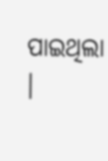ପାଇଥିଲା ।